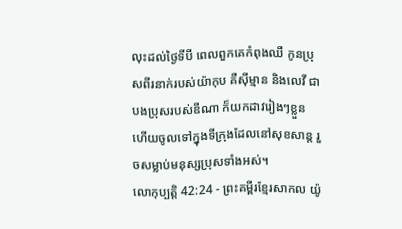លុះដល់ថ្ងៃទីបី ពេលពួកគេកំពុងឈឺ កូនប្រុសពីរនាក់របស់យ៉ាកុប គឺស៊ីម្មាន និងលេវី ជាបងប្រុសរបស់ឌីណា ក៏យកដាវរៀងៗខ្លួន ហើយចូលទៅក្នុងទីក្រុងដែលនៅសុខសាន្ត រួចសម្លាប់មនុស្សប្រុសទាំងអស់។
លោកុប្បត្តិ 42:24 - ព្រះគម្ពីរខ្មែរសាកល យ៉ូ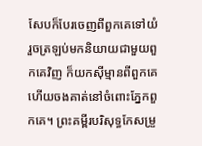សែបក៏បែរចេញពីពួកគេទៅយំ រួចត្រឡប់មកនិយាយជាមួយពួកគេវិញ ក៏យកស៊ីម្មានពីពួកគេ ហើយចងគាត់នៅចំពោះភ្នែកពួកគេ។ ព្រះគម្ពីរបរិសុទ្ធកែសម្រួ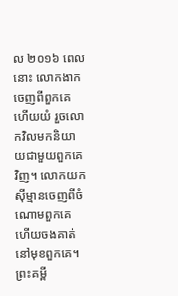ល ២០១៦ ពេលនោះ លោកងាកចេញពីពួកគេ ហើយយំ រួចលោកវិលមកនិយាយជាមួយពួកគេវិញ។ លោកយកស៊ីម្មានចេញពីចំណោមពួកគេ ហើយចងគាត់នៅមុខពួកគេ។ ព្រះគម្ពី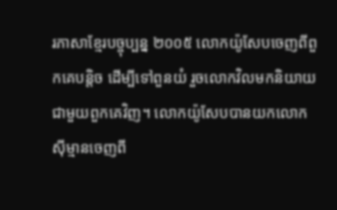រភាសាខ្មែរបច្ចុប្បន្ន ២០០៥ លោកយ៉ូសែបចេញពីពួកគេបន្តិច ដើម្បីទៅពួនយំ រួចលោកវិលមកនិយាយជាមួយពួកគេវិញ។ លោកយ៉ូសែបបានយកលោកស៊ីម្មានចេញពី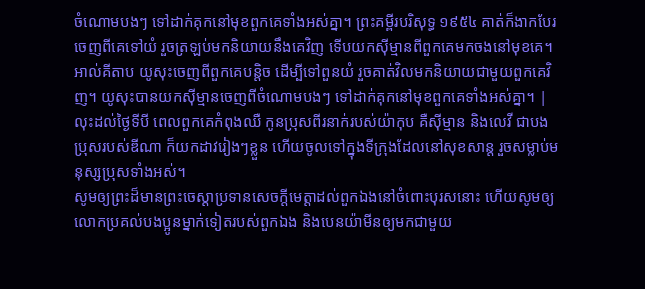ចំណោមបងៗ ទៅដាក់គុកនៅមុខពួកគេទាំងអស់គ្នា។ ព្រះគម្ពីរបរិសុទ្ធ ១៩៥៤ គាត់ក៏ងាកបែរចេញពីគេទៅយំ រួចត្រឡប់មកនិយាយនឹងគេវិញ ទើបយកស៊ីម្មានពីពួកគេមកចងនៅមុខគេ។ អាល់គីតាប យូសុះចេញពីពួកគេបន្តិច ដើម្បីទៅពួនយំ រួចគាត់វិលមកនិយាយជាមួយពួកគេវិញ។ យូសុះបានយកស៊ីម្មានចេញពីចំណោមបងៗ ទៅដាក់គុកនៅមុខពួកគេទាំងអស់គ្នា។ |
លុះដល់ថ្ងៃទីបី ពេលពួកគេកំពុងឈឺ កូនប្រុសពីរនាក់របស់យ៉ាកុប គឺស៊ីម្មាន និងលេវី ជាបងប្រុសរបស់ឌីណា ក៏យកដាវរៀងៗខ្លួន ហើយចូលទៅក្នុងទីក្រុងដែលនៅសុខសាន្ត រួចសម្លាប់មនុស្សប្រុសទាំងអស់។
សូមឲ្យព្រះដ៏មានព្រះចេស្ដាប្រទានសេចក្ដីមេត្តាដល់ពួកឯងនៅចំពោះបុរសនោះ ហើយសូមឲ្យលោកប្រគល់បងប្អូនម្នាក់ទៀតរបស់ពួកឯង និងបេនយ៉ាមីនឲ្យមកជាមួយ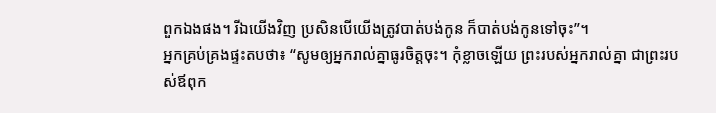ពួកឯងផង។ រីឯយើងវិញ ប្រសិនបើយើងត្រូវបាត់បង់កូន ក៏បាត់បង់កូនទៅចុះ”។
អ្នកគ្រប់គ្រងផ្ទះតបថា៖ “សូមឲ្យអ្នករាល់គ្នាធូរចិត្តចុះ។ កុំខ្លាចឡើយ ព្រះរបស់អ្នករាល់គ្នា ជាព្រះរបស់ឪពុក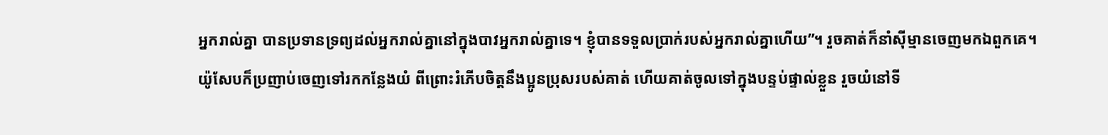អ្នករាល់គ្នា បានប្រទានទ្រព្យដល់អ្នករាល់គ្នានៅក្នុងបាវអ្នករាល់គ្នាទេ។ ខ្ញុំបានទទួលប្រាក់របស់អ្នករាល់គ្នាហើយ”។ រួចគាត់ក៏នាំស៊ីម្មានចេញមកឯពួកគេ។
យ៉ូសែបក៏ប្រញាប់ចេញទៅរកកន្លែងយំ ពីព្រោះរំភើបចិត្តនឹងប្អូនប្រុសរបស់គាត់ ហើយគាត់ចូលទៅក្នុងបន្ទប់ផ្ទាល់ខ្លួន រួចយំនៅទី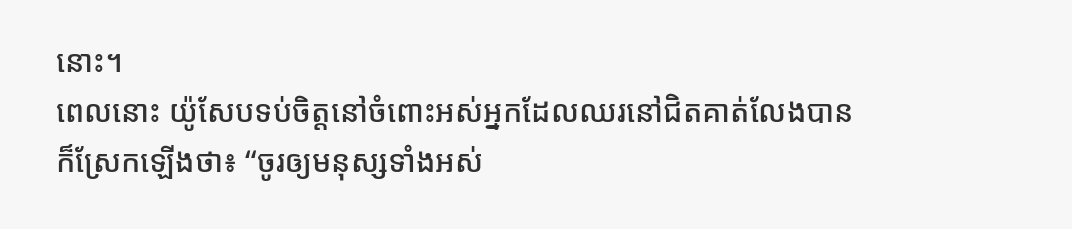នោះ។
ពេលនោះ យ៉ូសែបទប់ចិត្តនៅចំពោះអស់អ្នកដែលឈរនៅជិតគាត់លែងបាន ក៏ស្រែកឡើងថា៖ “ចូរឲ្យមនុស្សទាំងអស់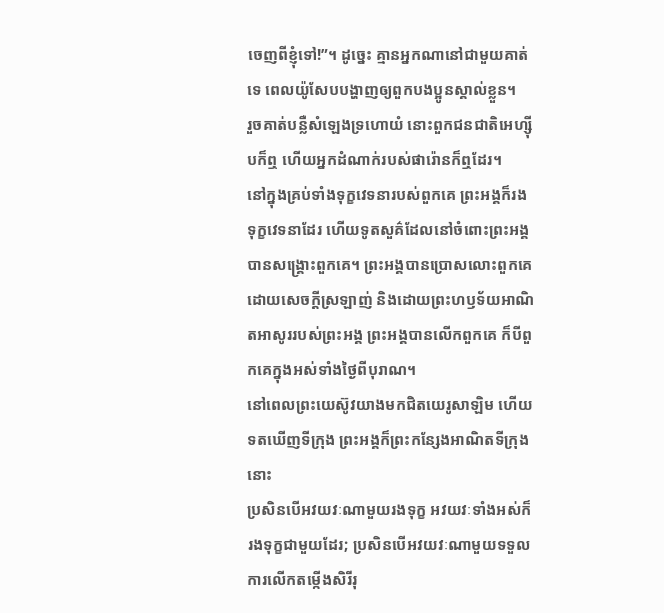ចេញពីខ្ញុំទៅ!”។ ដូច្នេះ គ្មានអ្នកណានៅជាមួយគាត់ទេ ពេលយ៉ូសែបបង្ហាញឲ្យពួកបងប្អូនស្គាល់ខ្លួន។
រួចគាត់បន្លឺសំឡេងទ្រហោយំ នោះពួកជនជាតិអេហ្ស៊ីបក៏ឮ ហើយអ្នកដំណាក់របស់ផារ៉ោនក៏ឮដែរ។
នៅក្នុងគ្រប់ទាំងទុក្ខវេទនារបស់ពួកគេ ព្រះអង្គក៏រងទុក្ខវេទនាដែរ ហើយទូតសួគ៌ដែលនៅចំពោះព្រះអង្គ បានសង្គ្រោះពួកគេ។ ព្រះអង្គបានប្រោសលោះពួកគេដោយសេចក្ដីស្រឡាញ់ និងដោយព្រះហឫទ័យអាណិតអាសូររបស់ព្រះអង្គ ព្រះអង្គបានលើកពួកគេ ក៏បីពួកគេក្នុងអស់ទាំងថ្ងៃពីបុរាណ។
នៅពេលព្រះយេស៊ូវយាងមកជិតយេរូសាឡិម ហើយទតឃើញទីក្រុង ព្រះអង្គក៏ព្រះកន្សែងអាណិតទីក្រុងនោះ
ប្រសិនបើអវយវៈណាមួយរងទុក្ខ អវយវៈទាំងអស់ក៏រងទុក្ខជាមួយដែរ; ប្រសិនបើអវយវៈណាមួយទទួលការលើកតម្កើងសិរីរុ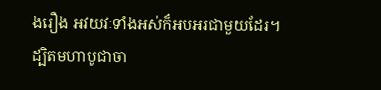ងរឿង អវយវៈទាំងអស់ក៏អបអរជាមួយដែរ។
ដ្បិតមហាបូជាចា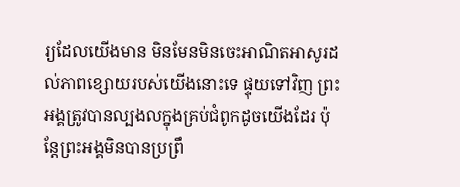រ្យដែលយើងមាន មិនមែនមិនចេះអាណិតអាសូរដល់ភាពខ្សោយរបស់យើងនោះទេ ផ្ទុយទៅវិញ ព្រះអង្គត្រូវបានល្បងលក្នុងគ្រប់ជំពូកដូចយើងដែរ ប៉ុន្តែព្រះអង្គមិនបានប្រព្រឹ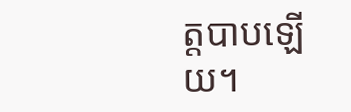ត្តបាបឡើយ។